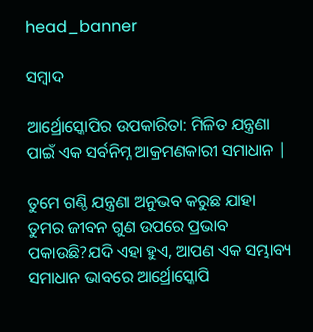head_banner

ସମ୍ବାଦ

ଆର୍ଥ୍ରୋସ୍କୋପିର ଉପକାରିତା: ମିଳିତ ଯନ୍ତ୍ରଣା ପାଇଁ ଏକ ସର୍ବନିମ୍ନ ଆକ୍ରମଣକାରୀ ସମାଧାନ |

ତୁମେ ଗଣ୍ଠି ଯନ୍ତ୍ରଣା ଅନୁଭବ କରୁଛ ଯାହା ତୁମର ଜୀବନ ଗୁଣ ଉପରେ ପ୍ରଭାବ ପକାଉଛି?ଯଦି ଏହା ହୁଏ, ଆପଣ ଏକ ସମ୍ଭାବ୍ୟ ସମାଧାନ ଭାବରେ ଆର୍ଥ୍ରୋସ୍କୋପି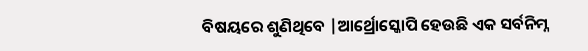ବିଷୟରେ ଶୁଣିଥିବେ |ଆର୍ଥ୍ରୋସ୍କୋପି ହେଉଛି ଏକ ସର୍ବନିମ୍ନ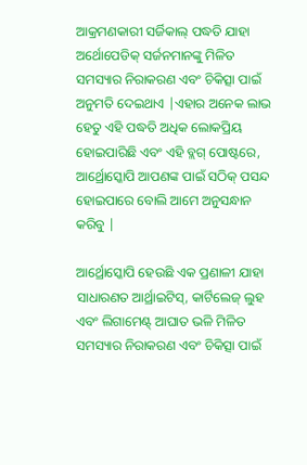ଆକ୍ରମଣକାରୀ ସର୍ଜିକାଲ୍ ପଦ୍ଧତି ଯାହା ଅର୍ଥୋପେଡିକ୍ ସର୍ଜନମାନଙ୍କୁ ମିଳିତ ସମସ୍ୟାର ନିରାକରଣ ଏବଂ ଚିକିତ୍ସା ପାଇଁ ଅନୁମତି ଦେଇଥାଏ |ଏହାର ଅନେକ ଲାଭ ହେତୁ ଏହି ପଦ୍ଧତି ଅଧିକ ଲୋକପ୍ରିୟ ହୋଇପାରିଛି ଏବଂ ଏହି ବ୍ଲଗ୍ ପୋଷ୍ଟରେ, ଆର୍ଥ୍ରୋସ୍କୋପି ଆପଣଙ୍କ ପାଇଁ ସଠିକ୍ ପସନ୍ଦ ହୋଇପାରେ ବୋଲି ଆମେ ଅନୁସନ୍ଧାନ କରିବୁ |

ଆର୍ଥ୍ରୋସ୍କୋପି ହେଉଛି ଏକ ପ୍ରଣାଳୀ ଯାହା ସାଧାରଣତ ଆର୍ଥ୍ରାଇଟିସ୍, କାର୍ଟିଲେଜ୍ ଲୁହ ଏବଂ ଲିଗାମେଣ୍ଟ୍ ଆଘାତ ଭଳି ମିଳିତ ସମସ୍ୟାର ନିରାକରଣ ଏବଂ ଚିକିତ୍ସା ପାଇଁ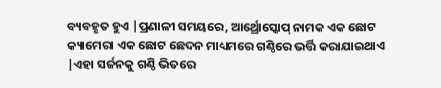ବ୍ୟବହୃତ ହୁଏ |ପ୍ରଣାଳୀ ସମୟରେ, ଆର୍ଥ୍ରୋସ୍କୋପ୍ ନାମକ ଏକ ଛୋଟ କ୍ୟାମେରା ଏକ ଛୋଟ ଛେଦନ ମାଧ୍ୟମରେ ଗଣ୍ଠିରେ ଭର୍ତ୍ତି କରାଯାଇଥାଏ |ଏହା ସର୍ଜନକୁ ଗଣ୍ଠି ଭିତରେ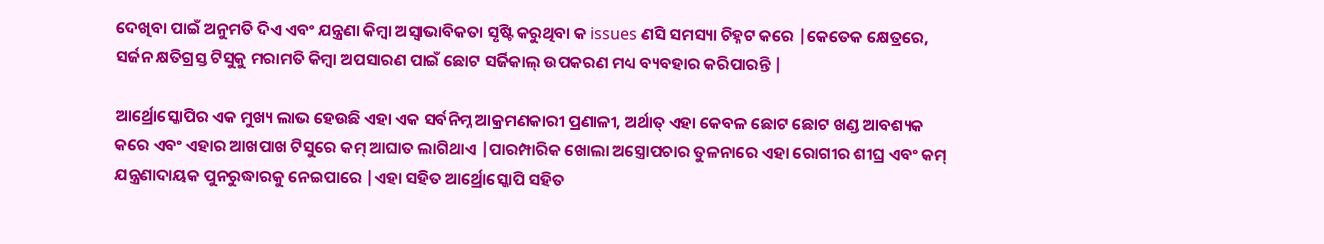ଦେଖିବା ପାଇଁ ଅନୁମତି ଦିଏ ଏବଂ ଯନ୍ତ୍ରଣା କିମ୍ବା ଅସ୍ୱାଭାବିକତା ସୃଷ୍ଟି କରୁଥିବା କ issues ଣସି ସମସ୍ୟା ଚିହ୍ନଟ କରେ |କେତେକ କ୍ଷେତ୍ରରେ, ସର୍ଜନ କ୍ଷତିଗ୍ରସ୍ତ ଟିସୁକୁ ମରାମତି କିମ୍ବା ଅପସାରଣ ପାଇଁ ଛୋଟ ସର୍ଜିକାଲ୍ ଉପକରଣ ମଧ୍ୟ ବ୍ୟବହାର କରିପାରନ୍ତି |

ଆର୍ଥ୍ରୋସ୍କୋପିର ଏକ ମୁଖ୍ୟ ଲାଭ ହେଉଛି ଏହା ଏକ ସର୍ବନିମ୍ନ ଆକ୍ରମଣକାରୀ ପ୍ରଣାଳୀ, ଅର୍ଥାତ୍ ଏହା କେବଳ ଛୋଟ ଛୋଟ ଖଣ୍ଡ ଆବଶ୍ୟକ କରେ ଏବଂ ଏହାର ଆଖପାଖ ଟିସୁରେ କମ୍ ଆଘାତ ଲାଗିଥାଏ |ପାରମ୍ପାରିକ ଖୋଲା ଅସ୍ତ୍ରୋପଚାର ତୁଳନାରେ ଏହା ରୋଗୀର ଶୀଘ୍ର ଏବଂ କମ୍ ଯନ୍ତ୍ରଣାଦାୟକ ପୁନରୁଦ୍ଧାରକୁ ନେଇପାରେ |ଏହା ସହିତ ଆର୍ଥ୍ରୋସ୍କୋପି ସହିତ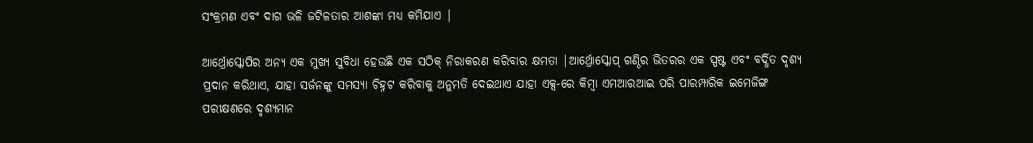ସଂକ୍ରମଣ ଏବଂ ଦାଗ ଭଳି ଜଟିଳତାର ଆଶଙ୍କା ମଧ୍ୟ କମିଯାଏ |

ଆର୍ଥ୍ରୋସ୍କୋପିର ଅନ୍ୟ ଏକ ମୁଖ୍ୟ ସୁବିଧା ହେଉଛି ଏକ ସଠିକ୍ ନିରାକରଣ କରିବାର କ୍ଷମତା |ଆର୍ଥ୍ରୋସ୍କୋପ୍ ଗଣ୍ଠିର ଭିତରର ଏକ ସ୍ପଷ୍ଟ ଏବଂ ବର୍ଦ୍ଧିତ ଦୃଶ୍ୟ ପ୍ରଦାନ କରିଥାଏ, ଯାହା ସର୍ଜନଙ୍କୁ ସମସ୍ୟା ଚିହ୍ନଟ କରିବାକୁ ଅନୁମତି ଦେଇଥାଏ ଯାହା ଏକ୍ସ-ରେ କିମ୍ବା ଏମଆରଆଇ ପରି ପାରମ୍ପାରିକ ଇମେଜିଙ୍ଗ ପରୀକ୍ଷଣରେ ଦୃଶ୍ୟମାନ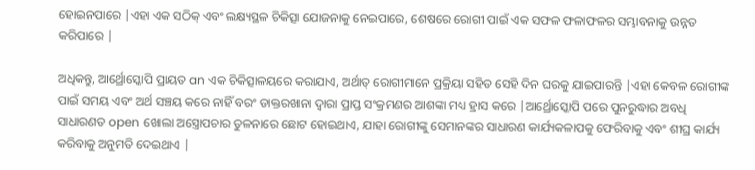ହୋଇନପାରେ |ଏହା ଏକ ସଠିକ୍ ଏବଂ ଲକ୍ଷ୍ୟସ୍ଥଳ ଚିକିତ୍ସା ଯୋଜନାକୁ ନେଇପାରେ, ଶେଷରେ ରୋଗୀ ପାଇଁ ଏକ ସଫଳ ଫଳାଫଳର ସମ୍ଭାବନାକୁ ଉନ୍ନତ କରିପାରେ |

ଅଧିକନ୍ତୁ, ଆର୍ଥ୍ରୋସ୍କୋପି ପ୍ରାୟତ an ଏକ ଚିକିତ୍ସାଳୟରେ କରାଯାଏ, ଅର୍ଥାତ୍ ରୋଗୀମାନେ ପ୍ରକ୍ରିୟା ସହିତ ସେହି ଦିନ ଘରକୁ ଯାଇପାରନ୍ତି |ଏହା କେବଳ ରୋଗୀଙ୍କ ପାଇଁ ସମୟ ଏବଂ ଅର୍ଥ ସଞ୍ଚୟ କରେ ନାହିଁ ବରଂ ଡାକ୍ତରଖାନା ଦ୍ୱାରା ପ୍ରାପ୍ତ ସଂକ୍ରମଣର ଆଶଙ୍କା ମଧ୍ୟ ହ୍ରାସ କରେ |ଆର୍ଥ୍ରୋସ୍କୋପି ପରେ ପୁନରୁଦ୍ଧାର ଅବଧି ସାଧାରଣତ open ଖୋଲା ଅସ୍ତ୍ରୋପଚାର ତୁଳନାରେ ଛୋଟ ହୋଇଥାଏ, ଯାହା ରୋଗୀଙ୍କୁ ସେମାନଙ୍କର ସାଧାରଣ କାର୍ଯ୍ୟକଳାପକୁ ଫେରିବାକୁ ଏବଂ ଶୀଘ୍ର କାର୍ଯ୍ୟ କରିବାକୁ ଅନୁମତି ଦେଇଥାଏ |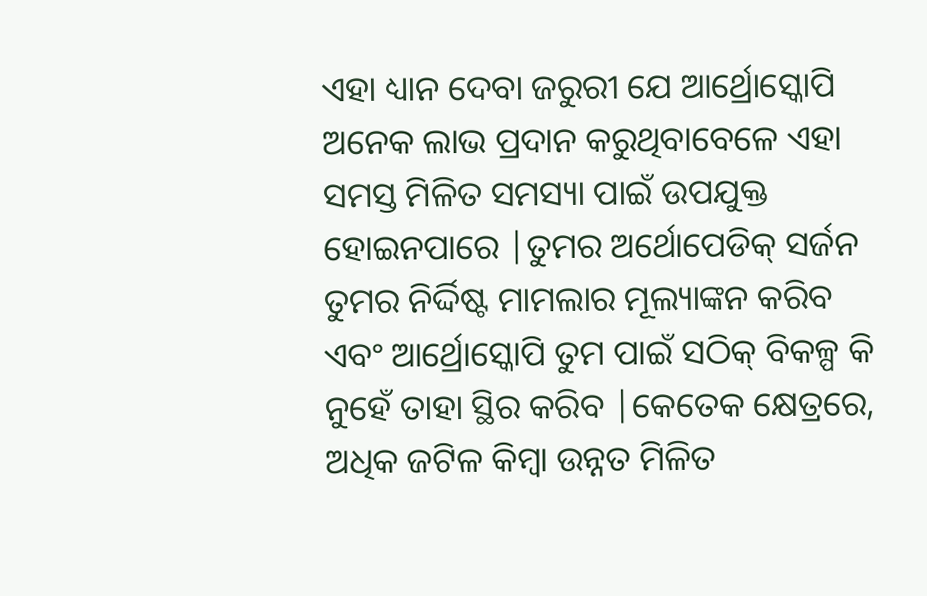ଏହା ଧ୍ୟାନ ଦେବା ଜରୁରୀ ଯେ ଆର୍ଥ୍ରୋସ୍କୋପି ଅନେକ ଲାଭ ପ୍ରଦାନ କରୁଥିବାବେଳେ ଏହା ସମସ୍ତ ମିଳିତ ସମସ୍ୟା ପାଇଁ ଉପଯୁକ୍ତ ହୋଇନପାରେ |ତୁମର ଅର୍ଥୋପେଡିକ୍ ସର୍ଜନ ତୁମର ନିର୍ଦ୍ଦିଷ୍ଟ ମାମଲାର ମୂଲ୍ୟାଙ୍କନ କରିବ ଏବଂ ଆର୍ଥ୍ରୋସ୍କୋପି ତୁମ ପାଇଁ ସଠିକ୍ ବିକଳ୍ପ କି ନୁହେଁ ତାହା ସ୍ଥିର କରିବ |କେତେକ କ୍ଷେତ୍ରରେ, ଅଧିକ ଜଟିଳ କିମ୍ବା ଉନ୍ନତ ମିଳିତ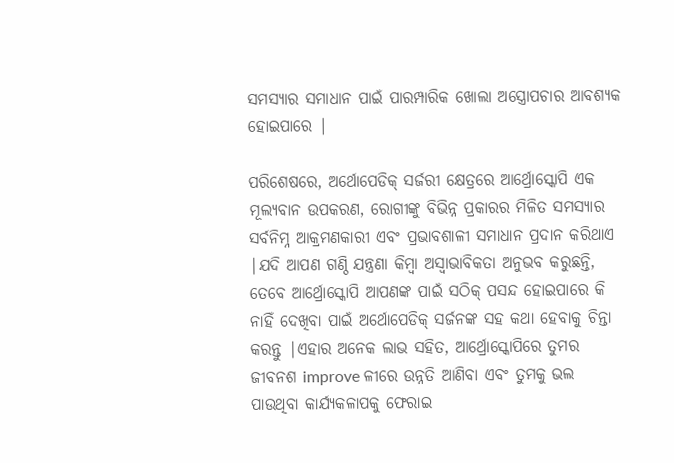ସମସ୍ୟାର ସମାଧାନ ପାଇଁ ପାରମ୍ପାରିକ ଖୋଲା ଅସ୍ତ୍ରୋପଚାର ଆବଶ୍ୟକ ହୋଇପାରେ |

ପରିଶେଷରେ, ଅର୍ଥୋପେଡିକ୍ ସର୍ଜରୀ କ୍ଷେତ୍ରରେ ଆର୍ଥ୍ରୋସ୍କୋପି ଏକ ମୂଲ୍ୟବାନ ଉପକରଣ, ରୋଗୀଙ୍କୁ ବିଭିନ୍ନ ପ୍ରକାରର ମିଳିତ ସମସ୍ୟାର ସର୍ବନିମ୍ନ ଆକ୍ରମଣକାରୀ ଏବଂ ପ୍ରଭାବଶାଳୀ ସମାଧାନ ପ୍ରଦାନ କରିଥାଏ |ଯଦି ଆପଣ ଗଣ୍ଠି ଯନ୍ତ୍ରଣା କିମ୍ବା ଅସ୍ୱାଭାବିକତା ଅନୁଭବ କରୁଛନ୍ତି, ତେବେ ଆର୍ଥ୍ରୋସ୍କୋପି ଆପଣଙ୍କ ପାଇଁ ସଠିକ୍ ପସନ୍ଦ ହୋଇପାରେ କି ନାହିଁ ଦେଖିବା ପାଇଁ ଅର୍ଥୋପେଡିକ୍ ସର୍ଜନଙ୍କ ସହ କଥା ହେବାକୁ ଚିନ୍ତା କରନ୍ତୁ |ଏହାର ଅନେକ ଲାଭ ସହିତ, ଆର୍ଥ୍ରୋସ୍କୋପିରେ ତୁମର ଜୀବନଶ improve ଳୀରେ ଉନ୍ନତି ଆଣିବା ଏବଂ ତୁମକୁ ଭଲ ପାଉଥିବା କାର୍ଯ୍ୟକଳାପକୁ ଫେରାଇ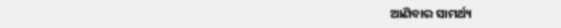ଆଣିବାର ସାମର୍ଥ୍ୟ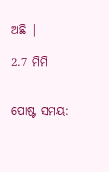ଅଛି |

2.7 ମିମି


ପୋଷ୍ଟ ସମୟ: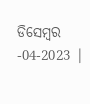ଡିସେମ୍ବର -04-2023 |